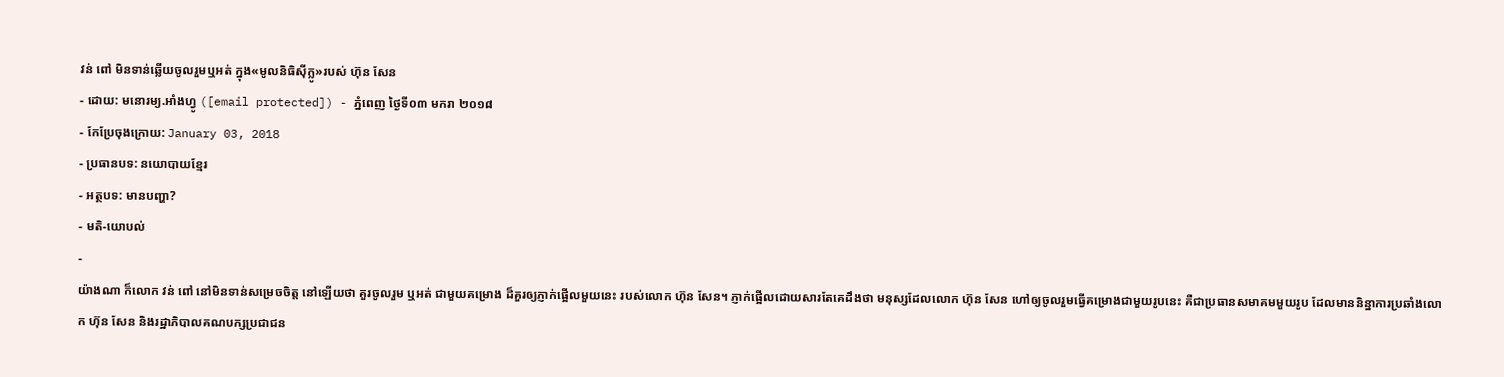វន់ ពៅ មិនទាន់ឆ្លើយចូលរួមឬអត់ ក្នុង«មូលនិធិស៊ីក្លូ»របស់ ហ៊ុន សែន
- ដោយ: មនោរម្យ.អាំងហ្វូ ([email protected]) - ភ្នំពេញ ថ្ងៃទី០៣ មករា ២០១៨
- កែប្រែចុងក្រោយ: January 03, 2018
- ប្រធានបទ: នយោបាយខ្មែរ
- អត្ថបទ: មានបញ្ហា?
- មតិ-យោបល់
-
យ៉ាងណា ក៏លោក វន់ ពៅ នៅមិនទាន់សម្រេចចិត្ត នៅឡើយថា គួរចូលរួម ឬអត់ ជាមួយគម្រោង ដ៏គួរឲ្យភ្ញាក់ផ្អើលមួយនេះ របស់លោក ហ៊ុន សែន។ ភ្ញាក់ផ្អើលដោយសារតែគេដឹងថា មនុស្សដែលលោក ហ៊ុន សែន ហៅឲ្យចូលរួមធ្វើគម្រោងជាមួយរូបនេះ គឺជាប្រធានសមាគមមួយរូប ដែលមាននិន្នាការប្រឆាំងលោក ហ៊ុន សែន និងរដ្ឋាភិបាលគណបក្សប្រជាជន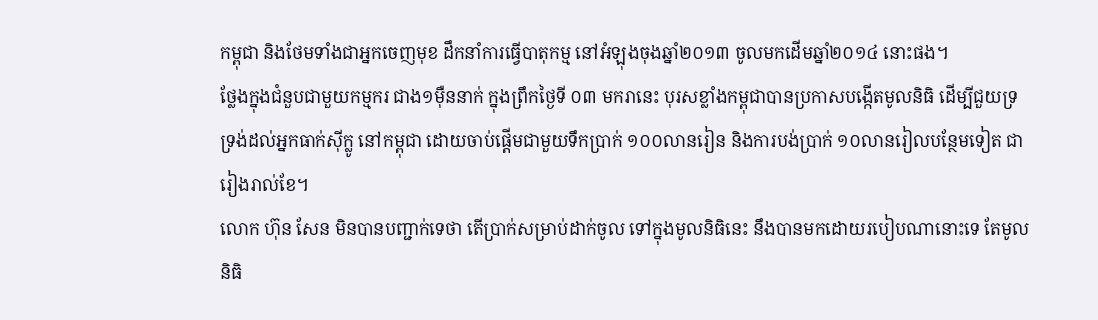កម្ពុជា និងថែមទាំងជាអ្នកចេញមុខ ដឹកនាំការធ្វើបាតុកម្ម នៅអំឡុងចុងឆ្នាំ២០១៣ ចូលមកដើមឆ្នាំ២០១៤ នោះផង។
ថ្លែងក្នុងជំនួបជាមួយកម្មករ ជាង១ម៉ឺននាក់ ក្នុងព្រឹកថ្ងៃទី ០៣ មករានេះ បុរសខ្លាំងកម្ពុជាបានប្រកាសបង្កើតមូលនិធិ ដើម្បីជួយទ្រទ្រង់ដល់អ្នកធាក់ស៊ីក្លូ នៅកម្ពុជា ដោយចាប់ផ្ដើមជាមួយទឹកប្រាក់ ១០០លានរៀន និងការបង់ប្រាក់ ១០លានរៀលបន្ថែមទៀត ជារៀងរាល់ខែ។
លោក ហ៊ុន សែន មិនបានបញ្ជាក់ទេថា តើប្រាក់សម្រាប់ដាក់ចូល ទៅក្នុងមូលនិធិនេះ នឹងបានមកដោយរបៀបណានោះទេ តែមូលនិធិ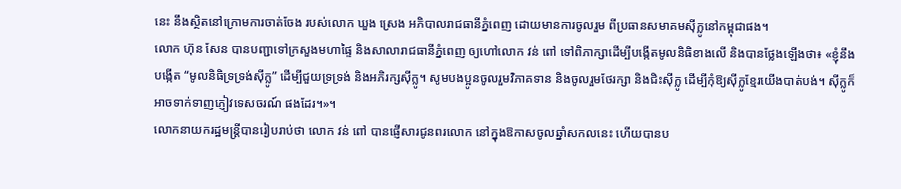នេះ នឹងស្ថិតនៅក្រោមការចាត់ចែង របស់លោក ឃួង ស្រេង អភិបាលរាជធានីភ្នំពេញ ដោយមានការចូលរួម ពីប្រធានសមាគមស៊ីក្លូនៅកម្ពុជាផង។
លោក ហ៊ុន សែន បានបញ្ជាទៅក្រសួងមហាផ្ទៃ និងសាលារាជធានីភ្នំពេញ ឲ្យហៅលោក វន់ ពៅ ទៅពិភាក្សាដើម្បីបង្កើតមូលនិធិខាងលើ និងបានថ្លែងឡើងថា៖ «ខ្ញុំនឹងបង្កើត “មូលនិធិទ្រទ្រង់ស៊ីក្លូ” ដើម្បីជួយទ្រទ្រង់ និងអភិរក្សស៊ីក្លូ។ សូមបងប្អូនចូលរួមវិភាគទាន និងចូលរួមថែរក្សា និងជិះស៊ីក្លូ ដើម្បីកុំឱ្យស៊ីក្លូខ្មែរយើងបាត់បង់។ ស៊ីក្លូក៏អាចទាក់ទាញភ្ញៀវទេសចរណ៍ ផងដែរ។»។
លោកនាយករដ្ឋមន្ត្រីបានរៀបរាប់ថា លោក វន់ ពៅ បានផ្ញើសារជូនពរលោក នៅក្នុងឱកាសចូលឆ្នាំសកលនេះ ហើយបានប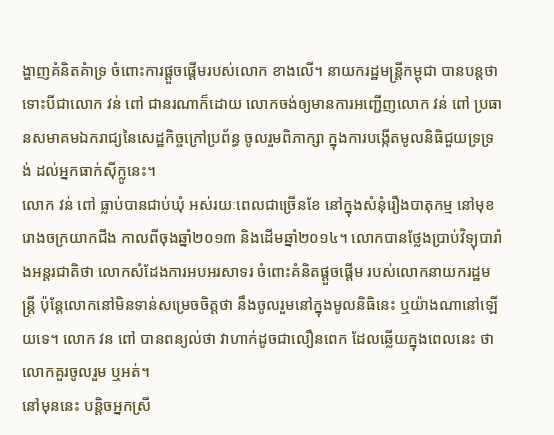ង្ហាញគំនិតគំាទ្រ ចំពោះការផ្តួចផ្តើមរបស់លោក ខាងលើ។ នាយករដ្ឋមន្ត្រីកម្ពុជា បានបន្តថា ទោះបីជាលោក វន់ ពៅ ជានរណាក៏ដោយ លោកចង់ឲ្យមានការអញ្ជើញលោក វន់ ពៅ ប្រធានសមាគមឯករាជ្យនៃសេដ្ឋកិច្ចក្រៅប្រព័ន្ធ ចូលរួមពិភាក្សា ក្នុងការបង្កើតមូលនិធិជួយទ្រទ្រង់ ដល់អ្នកធាក់ស៊ីក្លូនេះ។
លោក វន់ ពៅ ធ្លាប់បានជាប់ឃុំ អស់រយៈពេលជាច្រើនខែ នៅក្នុងសំនុំរឿងបាតុកម្ម នៅមុខរោងចក្រយាកជីង កាលពីចុងឆ្នាំ២០១៣ និងដើមឆ្នាំ២០១៤។ លោកបានថ្លែងប្រាប់វិទ្យុបារាំងអន្តរជាតិថា លោកសំដែងការអបអរសាទរ ចំពោះគំនិតផ្តួចផ្តើម របស់លោកនាយករដ្ឋមន្រ្តី ប៉ុន្តែលោកនៅមិនទាន់សម្រេចចិត្តថា នឹងចូលរួមនៅក្នុងមូលនិធិនេះ ឬយ៉ាងណានៅឡើយទេ។ លោក វន ពៅ បានពន្យល់ថា វាហាក់ដូចជាលឿនពេក ដែលឆ្លើយក្នុងពេលនេះ ថាលោកគួរចូលរួម ឬអត់។
នៅមុននេះ បន្តិចអ្នកស្រី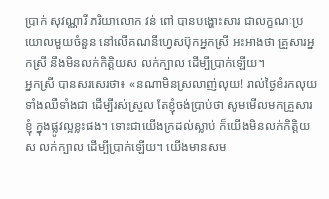ប្រាក់ សុវណ្ណារី ភរិយាលោក វន់ ពៅ បានបង្ហោះសារ ជាលក្ខណៈប្រយោលមួយចំនួន នៅលើគណនីហ្វេសប៊ុកអ្នកស្រី អះអាងថា គ្រួសារអ្នកស្រី នឹងមិនលក់កិត្តិយស លក់ក្បាល ដើម្បីប្រាក់ឡើយ។
អ្នកស្រី បានសរសេរថា៖ «នណាមិនស្រលាញ់លុយ! រាល់ថ្ងៃខំរកលុយទាំងឈឺទាំងជា ដើម្បីរស់ស្រួល តែខ្ញុំចង់ប្រាប់ថា សូមមើលមកគ្រួសារខ្ញុំ ក្នុងផ្លូវល្អខ្លះផង។ ទោះជាយើងក្រដល់ស្លាប់ ក៏យើងមិនលក់កិត្តិយស លក់ក្បាល ដើម្បីប្រាក់ឡើយ។ យើងមានសម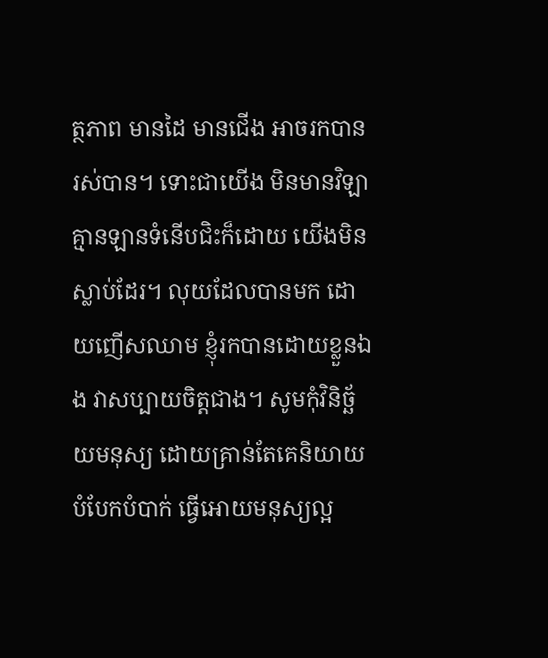ត្ថភាព មានដៃ មានជើង អាចរកបាន រស់បាន។ ទោះជាយើង មិនមានវិឡា គ្មានឡានទំនើបជិះក៏ដោយ យើងមិនស្លាប់ដែរ។ លុយដែលបានមក ដោយញើសឈាម ខ្ញុំរកបានដោយខ្លួនឯង វាសប្បាយចិត្តជាង។ សូមកុំវិនិច្ឆ័យមនុស្យ ដោយគ្រាន់តែគេនិយាយបំបែកបំបាក់ ធ្វើអោយមនុស្យល្អ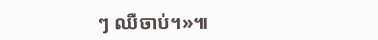ៗ ឈឺចាប់។»៕